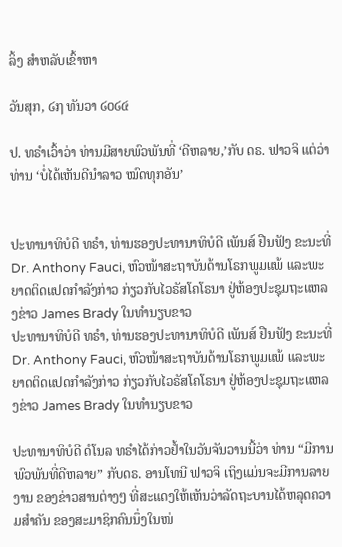ລິ້ງ ສຳຫລັບເຂົ້າຫາ

ວັນສຸກ, ໒໗ ທັນວາ ໒໐໒໔

ປ. ທຣໍາເວົ້າວ່າ ທ່ານມີສາຍພົວພັນທີ່ ‘ດີຫລາຍ,’ກັບ ດຣ. ຟາວຈິ ແຕ່ວ່າ ທ່ານ ‘ບໍ່ໄດ້ເຫັນດີນໍາລາວ ໝົດທຸກອັນ’


ປະທານາທິບໍດີ ທຣໍາ, ທ່ານຮອງປະທານາທິບໍດີ ເພັນສ໌ ຢືນຟັງ ຂະນະທີ່ Dr. Anthony Fauci, ຫົວໜ້າສະຖາບັນດ້ານໂຣກພູມແພ້ ແລະພະຍາດຕິດແປດກໍາລັງກ່າວ ກ່ຽວກັບໄວຣັສໂຄໂຣນາ ຢູ່ຫ້ອງປະຊຸມຖະແຫລງຂ່າວ James Brady ໃນທໍານຽບຂາວ
ປະທານາທິບໍດີ ທຣໍາ, ທ່ານຮອງປະທານາທິບໍດີ ເພັນສ໌ ຢືນຟັງ ຂະນະທີ່ Dr. Anthony Fauci, ຫົວໜ້າສະຖາບັນດ້ານໂຣກພູມແພ້ ແລະພະຍາດຕິດແປດກໍາລັງກ່າວ ກ່ຽວກັບໄວຣັສໂຄໂຣນາ ຢູ່ຫ້ອງປະຊຸມຖະແຫລງຂ່າວ James Brady ໃນທໍານຽບຂາວ

ປະທານາທິບໍດີ ດໍໂນລ ທຣໍາໄດ້ກ່າວຢໍ້າໃນວັນຈັນວານນີ້ວ່າ ທ່ານ “ມີການ ພົວພັນທີ່ດີຫລາຍ” ກັບດຣ. ອານໂທນີ ຟາວຈິ ເຖິງແມ່ນຈະມີການລາຍງານ ຂອງຂ່າວສານຕ່າງໆ ທີ່ສະແດງໃຫ້ເຫັນວ່າລັດຖະບານໄດ້ຫລຸດຄວາມສໍາຄັນ ຂອງສະມາຊິກຄົນນຶ່ງໃນໜ່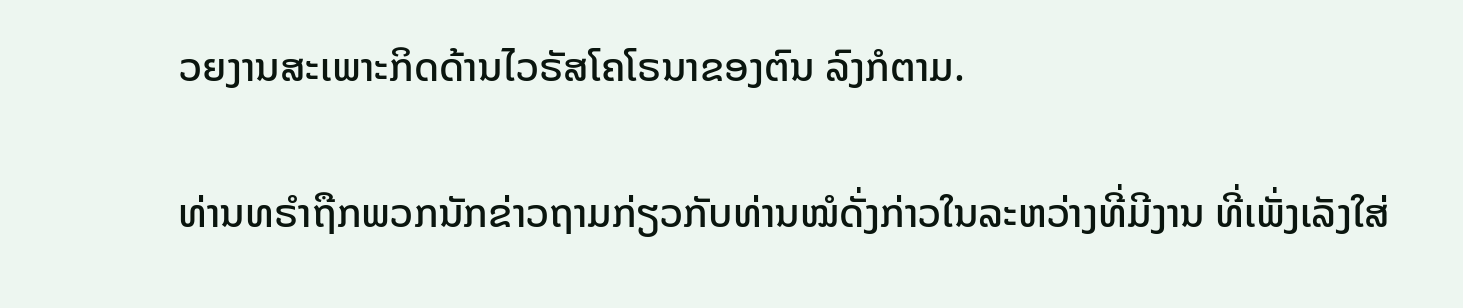ວຍງານສະເພາະກິດດ້ານໄວຣັສໂຄໂຣນາຂອງຕົນ ລົງກໍຕາມ.

ທ່ານທຣໍາຖືກພວກນັກຂ່າວຖາມກ່ຽວກັບທ່ານໝໍດັ່ງກ່າວໃນລະຫວ່າງທີ່ມີງານ ທີ່ເພັ່ງເລັງໃສ່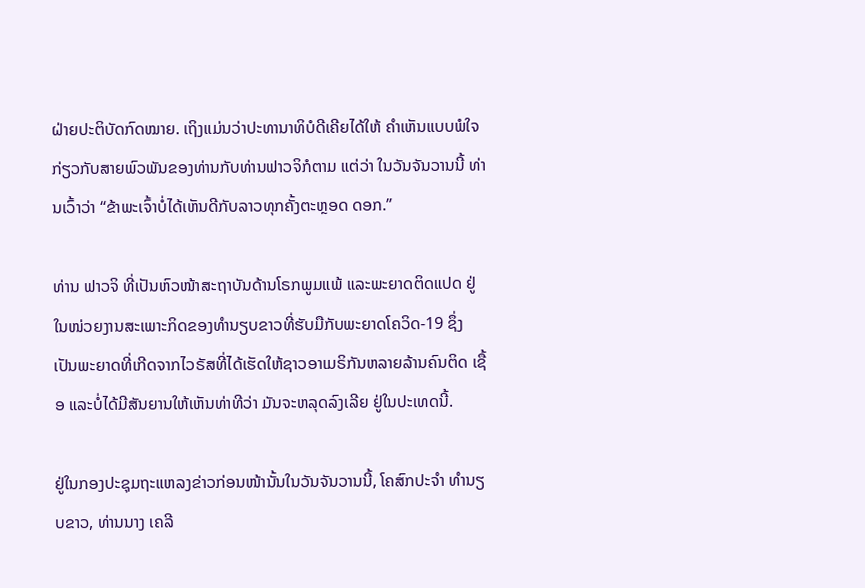ຝ່າຍປະຕິບັດກົດໝາຍ. ເຖິງແມ່ນວ່າປະທານາທິບໍດີເຄີຍໄດ້ໃຫ້ ຄໍາເຫັນແບບພໍໃຈກ່ຽວກັບສາຍພົວພັນຂອງທ່ານກັບທ່ານຟາວຈິກໍຕາມ ແຕ່ວ່າ ໃນວັນຈັນວານນີ້ ທ່ານເວົ້າວ່າ “ຂ້າພະເຈົ້າບໍ່ໄດ້ເຫັນດີກັບລາວທຸກຄັ້ງຕະຫຼອດ ດອກ.”

ທ່ານ ຟາວຈິ ທີ່ເປັນຫົວໜ້າສະຖາບັນດ້ານໂຣກພູມແພ້ ແລະພະຍາດຕິດແປດ ຢູ່ໃນໜ່ວຍງານສະເພາະກິດຂອງທໍານຽບຂາວທີ່ຮັບມືກັບພະຍາດໂຄວິດ-19 ຊຶ່ງ ເປັນພະຍາດທີ່ເກີດຈາກໄວຣັສທີ່ໄດ້ເຮັດໃຫ້ຊາວອາເມຣິກັນຫລາຍລ້ານຄົນຕິດ ເຊື້ອ ແລະບໍ່ໄດ້ມີສັນຍານໃຫ້ເຫັນທ່າທີວ່າ ມັນຈະຫລຸດລົງເລີຍ ຢູ່ໃນປະເທດນີ້.

ຢູ່ໃນກອງປະຊຸມຖະແຫລງຂ່າວກ່ອນໜ້ານັ້ນໃນວັນຈັນວານນີ້, ໂຄສົກປະຈໍາ ທໍານຽບຂາວ, ທ່ານນາງ ເຄລີ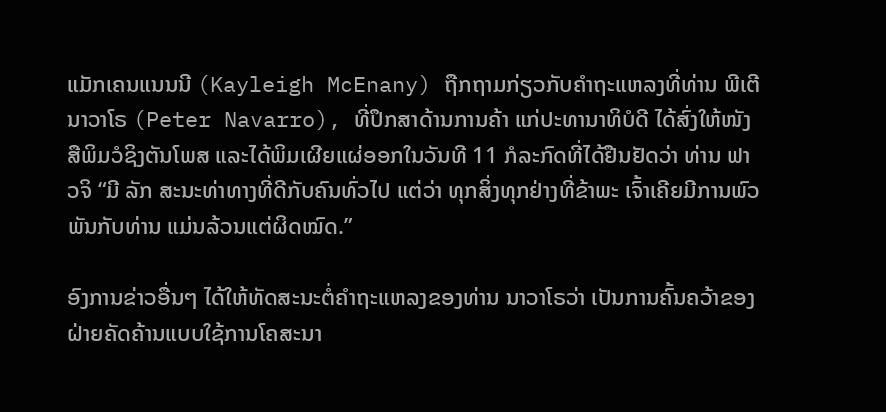ແມັກເຄນແນນນີ (Kayleigh McEnany) ຖືກຖາມກ່ຽວກັບຄໍາຖະແຫລງທີ່ທ່ານ ພີເຕີ ນາວາໂຣ (Peter Navarro), ທີ່ປຶກສາດ້ານການຄ້າ ແກ່ປະທານາທິບໍດີ ໄດ້ສົ່ງໃຫ້ໜັງສືພິມວໍຊິງຕັນໂພສ ແລະໄດ້ພິມເຜີຍແຜ່ອອກໃນວັນທີ 11 ກໍລະກົດທີ່ໄດ້ຢືນຢັດວ່າ ທ່ານ ຟາວຈິ “ມີ ລັກ ສະນະທ່າທາງທີ່ດີກັບຄົນທົ່ວໄປ ແຕ່ວ່າ ທຸກສິ່ງທຸກຢ່າງທີ່ຂ້າພະ ເຈົ້າເຄີຍມີການພົວພັນກັບທ່ານ ແມ່ນລ້ວນແຕ່ຜິດໝົດ.”

ອົງການຂ່າວອື່ນໆ ໄດ້ໃຫ້ທັດສະນະຕໍ່ຄໍາຖະແຫລງຂອງທ່ານ ນາວາໂຣວ່າ ເປັນການຄົ້ນຄວ້າຂອງຝ່າຍຄັດຄ້ານແບບໃຊ້ການໂຄສະນາ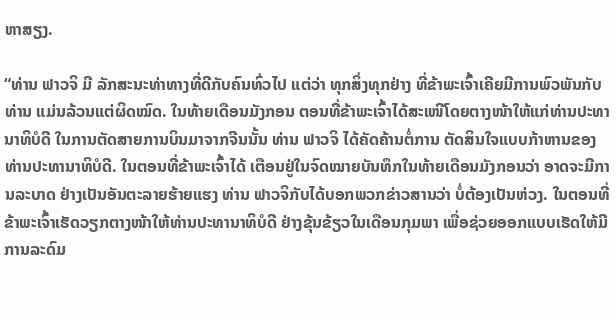ຫາສຽງ.

“ທ່ານ ຟາວຈິ ມີ ລັກສະນະທ່າທາງທີ່ດີກັບຄົນທົ່ວໄປ ແຕ່ວ່າ ທຸກສິ່ງທຸກຢ່າງ ທີ່ຂ້າພະເຈົ້າເຄີຍມີການພົວພັນກັບທ່ານ ແມ່ນລ້ວນແຕ່ຜິດໝົດ. ໃນທ້າຍເດືອນມັງກອນ ຕອນທີ່ຂ້າພະເຈົ້າໄດ້ສະເໜີໂດຍຕາງໜ້າໃຫ້ແກ່ທ່ານປະທານາທິບໍດີ ໃນການຕັດສາຍການບິນມາຈາກຈີນນັ້ນ ທ່ານ ຟາວຈິ ໄດ້ຄັດຄ້ານຕໍ່ການ ຕັດສິນໃຈແບບກ້າຫານຂອງທ່ານປະທານາທິບໍດີ. ໃນຕອນທີ່ຂ້າພະເຈົ້າໄດ້ ເຕືອນຢູ່ໃນຈົດໝາຍບັນທຶກໃນທ້າຍເດືອນມັງກອນວ່າ ອາດຈະມີການລະບາດ ຢ່າງເປັນອັນຕະລາຍຮ້າຍແຮງ ທ່ານ ຟາວຈິກັບໄດ້ບອກພວກຂ່າວສານວ່າ ບໍ່ຕ້ອງເປັນຫ່ວງ. ໃນຕອນທີ່ຂ້າພະເຈົ້າເຮັດວຽກຕາງໜ້າໃຫ້ທ່ານປະທານາທິບໍດີ ຢ່າງຂຸ້ນຂ້ຽວໃນເດືອນກຸມພາ ເພື່ອຊ່ວຍອອກແບບເຮັດໃຫ້ມີການລະດົມ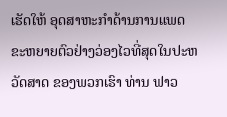ເຮັດໃຫ້ ອຸດສາຫະກໍາດ້ານການແພດຂະຫຍາຍຕົວຢ່າງວ່ອງໄວທີ່ສຸດໃນປະຫວັດສາດ ຂອງພວກເຮົາ ທ່ານ ຟາວ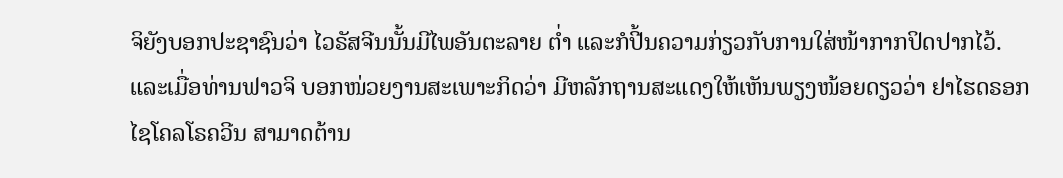ຈິຍັງບອກປະຊາຊົນວ່າ ໄວຣັສຈີນນັ້ນມີໄພອັນຕະລາຍ ຕໍ່າ ແລະກໍປີ້ນຄວາມກ່ຽວກັບການໃສ່ໜ້າກາກປິດປາກໄວ້. ແລະເມື່ອທ່ານຟາວຈິ ບອກໜ່ວຍງານສະເພາະກິດວ່າ ມີຫລັກຖານສະແດງໃຫ້ເຫັນພຽງໜ້ອຍດຽວວ່າ ຢາໄຮດຣອກໄຊໂຄລໂຣຄວີນ ສາມາດຕ້ານ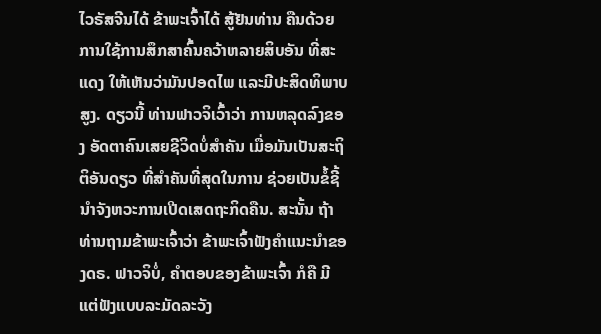ໄວຣັສຈີນໄດ້ ຂ້າພະເຈົ້າໄດ້ ສູ້ຢັນທ່ານ ຄືນດ້ວຍການໃຊ້ການສຶກສາຄົ້ນຄວ້າຫລາຍສິບອັນ ທີ່ສະແດງ ໃຫ້ເຫັນວ່າມັນປອດໄພ ແລະມີປະສິດທິພາບສູງ. ດຽວນີ້ ທ່ານຟາວຈິເວົ້າວ່າ ການຫລຸດລົງຂອງ ອັດຕາຄົນເສຍຊີວິດບໍ່ສໍາຄັນ ເມື່ອມັນເປັນສະຖິຕິອັນດຽວ ທີ່ສໍາຄັນທີ່ສຸດໃນການ ຊ່ວຍເປັນຂໍ້ຊີ້ນໍາຈັງຫວະການເປີດເສດຖະກິດຄືນ. ສະນັ້ນ ຖ້າທ່ານຖາມຂ້າພະເຈົ້າວ່າ ຂ້າພະເຈົ້າຟັງຄໍາແນະນໍາຂອງດຣ. ຟາວຈິບໍ່, ຄໍາຕອບຂອງຂ້າພະເຈົ້າ ກໍຄື ມີແຕ່ຟັງແບບລະມັດລະວັງ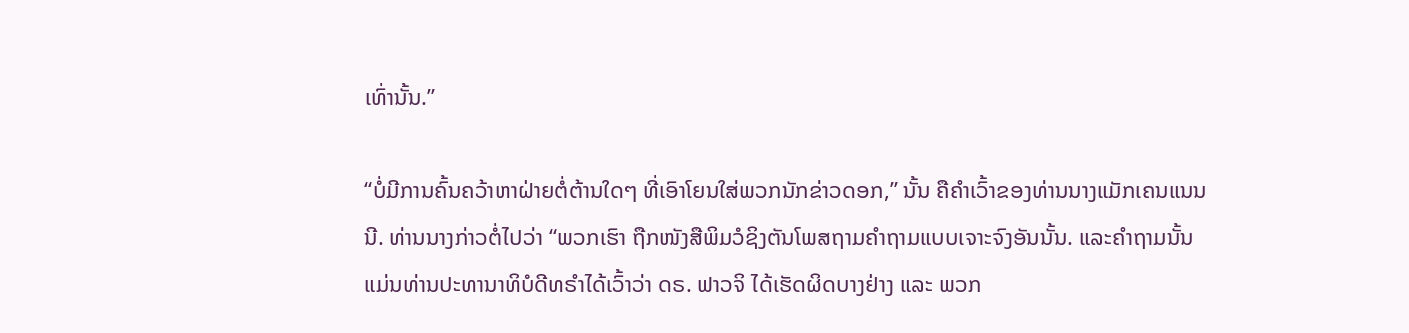ເທົ່ານັ້ນ.”

“ບໍ່ມີການຄົ້ນຄວ້າຫາຝ່າຍຕໍ່ຕ້ານໃດໆ ທີ່ເອົາໂຍນໃສ່ພວກນັກຂ່າວດອກ,” ນັ້ນ ຄືຄໍາເວົ້າຂອງທ່ານນາງແມັກເຄນແນນນີ. ທ່ານນາງກ່າວຕໍ່ໄປວ່າ “ພວກເຮົາ ຖືກໜັງສືພິມວໍຊິງຕັນໂພສຖາມຄໍາຖາມແບບເຈາະຈົງອັນນັ້ນ. ແລະຄໍາຖາມນັ້ນ ແມ່ນທ່ານປະທານາທິບໍດີທຣໍາໄດ້ເວົ້າວ່າ ດຣ. ຟາວຈິ ໄດ້ເຮັດຜິດບາງຢ່າງ ແລະ ພວກ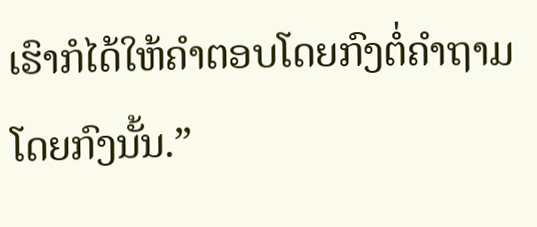ເຮົາກໍໄດ້ໃຫ້ຄໍາຕອບໂດຍກົງຕໍ່ຄໍາຖາມໂດຍກົງນັ້ນ.”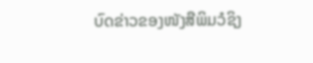ບົດຂ່າວຂອງໜັງສືພິມວໍຊິງ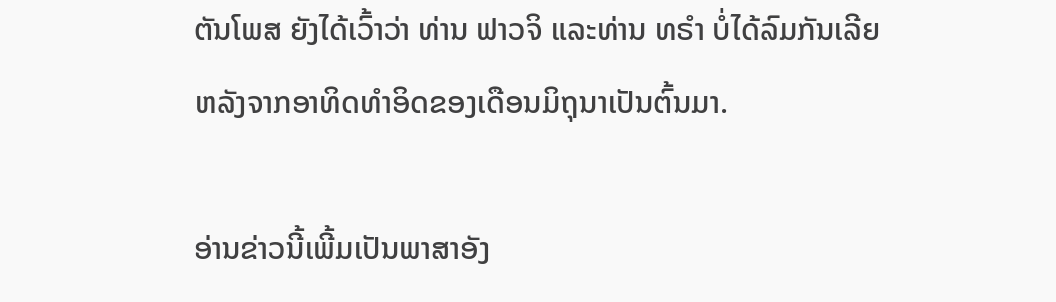ຕັນໂພສ ຍັງໄດ້ເວົ້າວ່າ ທ່ານ ຟາວຈິ ແລະທ່ານ ທຣໍາ ບໍ່ໄດ້ລົມກັນເລີຍຫລັງຈາກອາທິດທໍາອິດຂອງເດືອນມິຖຸນາເປັນຕົ້ນມາ.

ອ່ານຂ່າວນີ້ເພີ້ມເປັນພາສາອັງ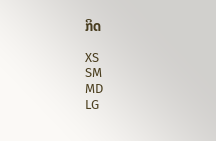ກິດ

XS
SM
MD
LG